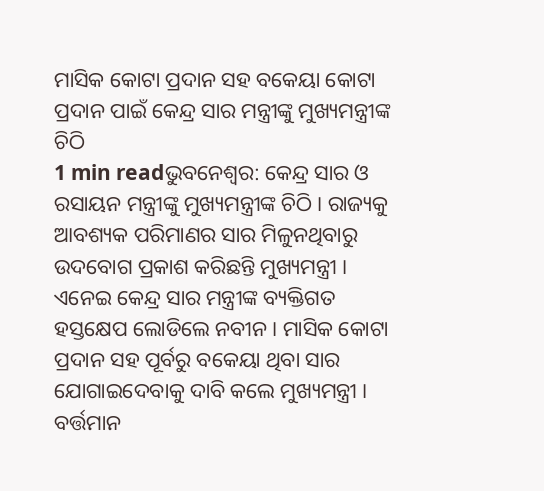ମାସିକ କୋଟା ପ୍ରଦାନ ସହ ବକେୟା କୋଟା ପ୍ରଦାନ ପାଇଁ କେନ୍ଦ୍ର ସାର ମନ୍ତ୍ରୀଙ୍କୁ ମୁଖ୍ୟମନ୍ତ୍ରୀଙ୍କ ଚିଠି
1 min readଭୁବନେଶ୍ୱର: କେନ୍ଦ୍ର ସାର ଓ ରସାୟନ ମନ୍ତ୍ରୀଙ୍କୁ ମୁଖ୍ୟମନ୍ତ୍ରୀଙ୍କ ଚିଠି । ରାଜ୍ୟକୁ ଆବଶ୍ୟକ ପରିମାଣର ସାର ମିଳୁନଥିବାରୁ ଉଦବୋଗ ପ୍ରକାଶ କରିଛନ୍ତି ମୁଖ୍ୟମନ୍ତ୍ରୀ । ଏନେଇ କେନ୍ଦ୍ର ସାର ମନ୍ତ୍ରୀଙ୍କ ବ୍ୟକ୍ତିଗତ ହସ୍ତକ୍ଷେପ ଲୋଡିଲେ ନବୀନ । ମାସିକ କୋଟା ପ୍ରଦାନ ସହ ପୂର୍ବରୁ ବକେୟା ଥିବା ସାର ଯୋଗାଇଦେବାକୁ ଦାବି କଲେ ମୁଖ୍ୟମନ୍ତ୍ରୀ । ବର୍ତ୍ତମାନ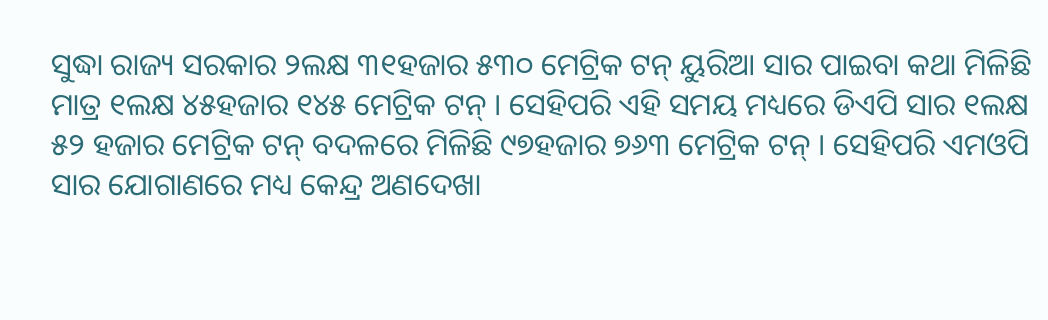ସୁଦ୍ଧା ରାଜ୍ୟ ସରକାର ୨ଲକ୍ଷ ୩୧ହଜାର ୫୩୦ ମେଟ୍ରିକ ଟନ୍ ୟୁରିଆ ସାର ପାଇବା କଥା ମିଳିଛି ମାତ୍ର ୧ଲକ୍ଷ ୪୫ହଜାର ୧୪୫ ମେଟ୍ରିକ ଟନ୍ । ସେହିପରି ଏହି ସମୟ ମଧ୍ୟରେ ଡିଏପି ସାର ୧ଲକ୍ଷ ୫୨ ହଜାର ମେଟ୍ରିକ ଟନ୍ ବଦଳରେ ମିଳିଛି ୯୭ହଜାର ୭୬୩ ମେଟ୍ରିକ ଟନ୍ । ସେହିପରି ଏମଓପି ସାର ଯୋଗାଣରେ ମଧ୍ୟ କେନ୍ଦ୍ର ଅଣଦେଖା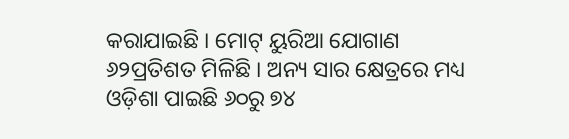କରାଯାଇଛି । ମୋଟ୍ ୟୁରିଆ ଯୋଗାଣ ୬୨ପ୍ରତିଶତ ମିଳିଛି । ଅନ୍ୟ ସାର କ୍ଷେତ୍ରରେ ମଧ୍ୟ ଓଡ଼ିଶା ପାଇଛି ୬୦ରୁ ୭୪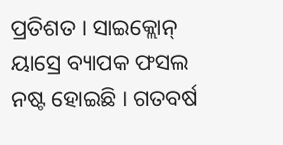ପ୍ରତିଶତ । ସାଇକ୍ଲୋନ୍ ୟାସ୍ରେ ବ୍ୟାପକ ଫସଲ ନଷ୍ଟ ହୋଇଛି । ଗତବର୍ଷ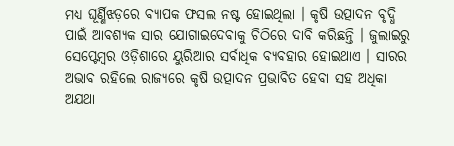ମଧ୍ୟ ଘୂର୍ଣ୍ଣିଝଡ଼ରେ ବ୍ୟାପକ ଫସଲ ନଷ୍ଟ ହୋଇଥିଲା । କୃଷି ଉତ୍ପାଦନ ବୃଦ୍ଧି ପାଇଁ ଆବଶ୍ୟକ ସାର ଯୋଗାଇଦେବାକୁ ଚିଠିରେ ଦାବି କରିଛନ୍ତି । ଜୁଲାଇରୁ ସେପ୍ଟେମ୍ବର ଓଡ଼ିଶାରେ ୟୁରିଆର ସର୍ବାଧିକ ବ୍ୟବହାର ହୋଇଥାଏ । ସାରର ଅଭାବ ରହିଲେ ରାଜ୍ୟରେ କୃଷି ଉତ୍ପାଦନ ପ୍ରଭାବିତ ହେବା ସହ ଅଧିକା ଅଯଥା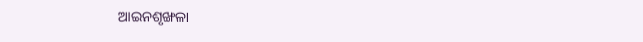ଆଇନଶୃଙ୍ଖଳା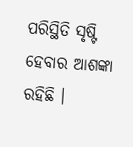ପରିସ୍ଥିତି ସୃଷ୍ଟି ହେବାର ଆଶଙ୍କା ରହିଛି ।